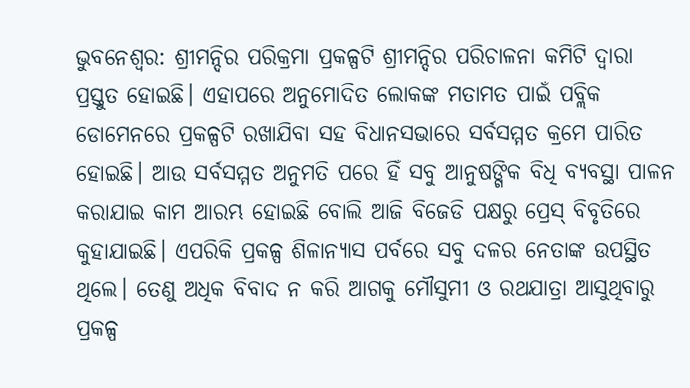ଭୁବନେଶ୍ବର: ଶ୍ରୀମନ୍ଦିର ପରିକ୍ରମା ପ୍ରକଳ୍ପଟି ଶ୍ରୀମନ୍ଦିର ପରିଚାଳନା କମିଟି ଦ୍ଵାରା ପ୍ରସ୍ତୁତ ହୋଇଛି। ଏହାପରେ ଅନୁମୋଦିତ ଲୋକଙ୍କ ମତାମତ ପାଇଁ ପବ୍ଲିକ ଡୋମେନରେ ପ୍ରକଳ୍ପଟି ରଖାଯିବା ସହ ବିଧାନସଭାରେ ସର୍ବସମ୍ମତ କ୍ରମେ ପାରିତ ହୋଇଛି। ଆଉ ସର୍ବସମ୍ମତ ଅନୁମତି ପରେ ହିଁ ସବୁ ଆନୁଷଙ୍ଗିକ ବିଧି ବ୍ୟବସ୍ଥା ପାଳନ କରାଯାଇ କାମ ଆରମ୍ଭ ହୋଇଛି ବୋଲି ଆଜି ବିଜେଡି ପକ୍ଷରୁ ପ୍ରେସ୍ ବିବୃତିରେ କୁହାଯାଇଛି। ଏପରିକି ପ୍ରକଳ୍ପ ଶିଳାନ୍ୟାସ ପର୍ବରେ ସବୁ ଦଳର ନେତାଙ୍କ ଉପସ୍ଥିତ ଥିଲେ। ତେଣୁ ଅଧିକ ବିବାଦ ନ କରି ଆଗକୁ ମୌସୁମୀ ଓ ରଥଯାତ୍ରା ଆସୁଥିବାରୁ ପ୍ରକଳ୍ପ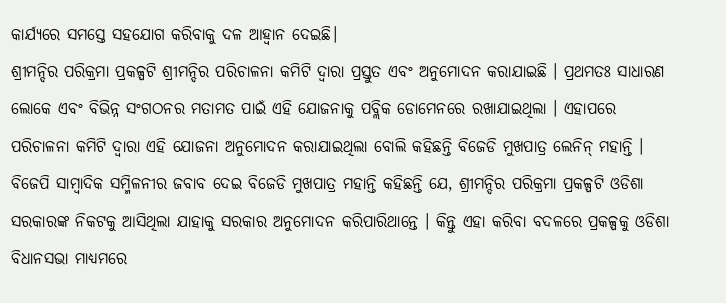କାର୍ଯ୍ଯରେ ସମସ୍ତେ ସହଯୋଗ କରିବାକୁ ଦଳ ଆହ୍ବାନ ଦେଇଛି।
ଶ୍ରୀମନ୍ଦିର ପରିକ୍ରମା ପ୍ରକଳ୍ପଟି ଶ୍ରୀମନ୍ଦିର ପରିଚାଳନା କମିଟି ଦ୍ଵାରା ପ୍ରସ୍ତୁତ ଏବଂ ଅନୁମୋଦନ କରାଯାଇଛି । ପ୍ରଥମତଃ ସାଧାରଣ ଲୋକେ ଏବଂ ବିଭିନ୍ନ ସଂଗଠନର ମତାମତ ପାଇଁ ଏହି ଯୋଜନାକୁ ପବ୍ଲିକ ଡୋମେନରେ ରଖାଯାଇଥିଲା । ଏହାପରେ ପରିଚାଳନା କମିଟି ଦ୍ଵାରା ଏହି ଯୋଜନା ଅନୁମୋଦନ କରାଯାଇଥିଲା ବୋଲି କହିଛନ୍ତି ବିଜେଡି ମୁଖପାତ୍ର ଲେନିନ୍ ମହାନ୍ତି ।
ବିଜେପି ସାମ୍ବାଦିକ ସମ୍ମିଳନୀର ଜବାବ ଦେଇ ବିଜେଡି ମୁଖପାତ୍ର ମହାନ୍ତି କହିଛନ୍ତି ଯେ, ଶ୍ରୀମନ୍ଦିର ପରିକ୍ରମା ପ୍ରକଳ୍ପଟି ଓଡିଶା ସରକାରଙ୍କ ନିକଟକୁ ଆସିଥିଲା ଯାହାକୁ ସରକାର ଅନୁମୋଦନ କରିପାରିଥାନ୍ତେ । କିନ୍ତୁ ଏହା କରିବା ବଦଳରେ ପ୍ରକଳ୍ପକୁ ଓଡିଶା ବିଧାନସଭା ମାଧ୍ୟମରେ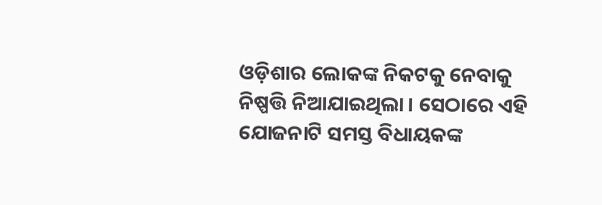ଓଡ଼ିଶାର ଲୋକଙ୍କ ନିକଟକୁ ନେବାକୁ ନିଷ୍ପତ୍ତି ନିଆଯାଇଥିଲା । ସେଠାରେ ଏହି ଯୋଜନାଟି ସମସ୍ତ ବିଧାୟକଙ୍କ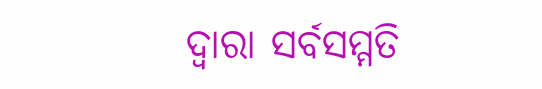ଦ୍ଵାରା ସର୍ବସମ୍ମତି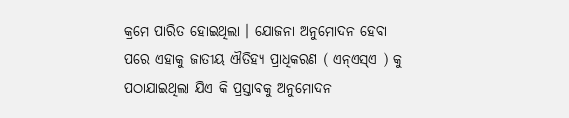କ୍ରମେ ପାରିତ ହୋଇଥିଲା । ଯୋଜନା ଅନୁମୋଦନ ହେବା ପରେ ଏହାକୁ ଜାତୀୟ ଐତିହ୍ୟ ପ୍ରାଧିକରଣ ( ଏନ୍ଏସ୍ଏ ) କୁ ପଠାଯାଇଥିଲା ଯିଏ କି ପ୍ରସ୍ତାବକୁ ଅନୁମୋଦନ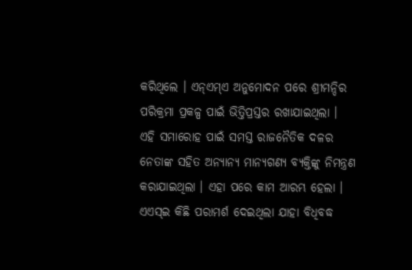କରିଥିଲେ । ଏନ୍ଏମ୍ଏ ଅନୁମୋଦନ ପରେ ଶ୍ରୀମନ୍ଦିର ପରିକ୍ରମା ପ୍ରକଳ୍ପ ପାଇଁ ଭିତ୍ତିପ୍ରସ୍ତର ରଖାଯାଇଥିଲା । ଏହି ସମାରୋହ ପାଇଁ ସମସ୍ତ ରାଜନୈତିକ ଦଳର ନେତାଙ୍କ ସହିତ ଅନ୍ୟାନ୍ୟ ମାନ୍ୟଗଣ୍ୟ ବ୍ୟକ୍ତିଙ୍କୁ ନିମନ୍ତ୍ରଣ କରାଯାଇଥିଲା । ଏହା ପରେ କାମ ଆରମ୍ଭ ହେଲା ।
ଏଏସ୍ଇ କିଛି ପରାମର୍ଶ ଦେଇଥିଲା ଯାହା ବିଧିବଦ୍ଧ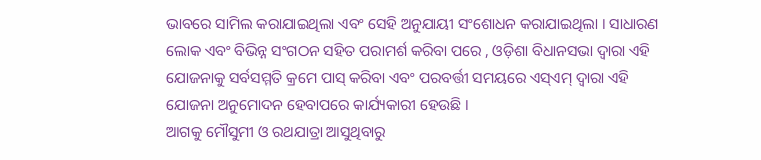ଭାବରେ ସାମିଲ କରାଯାଇଥିଲା ଏବଂ ସେହି ଅନୁଯାୟୀ ସଂଶୋଧନ କରାଯାଇଥିଲା । ସାଧାରଣ ଲୋକ ଏବଂ ବିଭିନ୍ନ ସଂଗଠନ ସହିତ ପରାମର୍ଶ କରିବା ପରେ , ଓଡ଼ିଶା ବିଧାନସଭା ଦ୍ବାରା ଏହି ଯୋଜନାକୁ ସର୍ବସମ୍ମତି କ୍ରମେ ପାସ୍ କରିବା ଏବଂ ପରବର୍ତ୍ତୀ ସମୟରେ ଏସ୍ଏମ୍ ଦ୍ଵାରା ଏହି ଯୋଜନା ଅନୁମୋଦନ ହେବାପରେ କାର୍ଯ୍ୟକାରୀ ହେଉଛି ।
ଆଗକୁ ମୌସୁମୀ ଓ ରଥଯାତ୍ରା ଆସୁଥିବାରୁ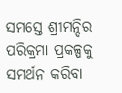ସମସ୍ତେ ଶ୍ରୀମନ୍ଦିର ପରିକ୍ରମା ପ୍ରକଳ୍ପକୁ ସମର୍ଥନ କରିବା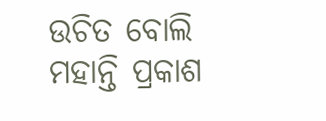ଉଚିତ ବୋଲି ମହାନ୍ତି ପ୍ରକାଶ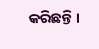କରିଛନ୍ତି ।